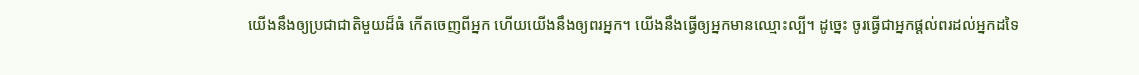យើងនឹងឲ្យប្រជាជាតិមួយដ៏ធំ កើតចេញពីអ្នក ហើយយើងនឹងឲ្យពរអ្នក។ យើងនឹងធ្វើឲ្យអ្នកមានឈ្មោះល្បី។ ដូច្នេះ ចូរធ្វើជាអ្នកផ្តល់ពរដល់អ្នកដទៃ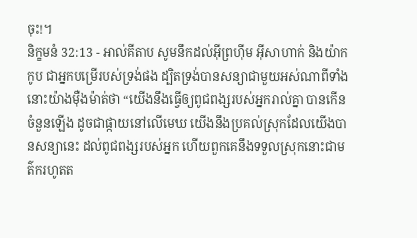ចុះ!។
និក្ខមនំ 32:13 - អាល់គីតាប សូមនឹកដល់អ៊ីព្រហ៊ីម អ៊ីសាហាក់ និងយ៉ាកកូប ជាអ្នកបម្រើរបស់ទ្រង់ផង ដ្បិតទ្រង់បានសន្យាជាមួយអស់ណាពីទាំងនោះយ៉ាងម៉ឺងម៉ាត់ថា “យើងនឹងធ្វើឲ្យពូជពង្សរបស់អ្នករាល់គ្នា បានកើនចំនួនឡើង ដូចជាផ្កាយនៅលើមេឃ យើងនឹងប្រគល់ស្រុកដែលយើងបានសន្យានេះ ដល់ពូជពង្សរបស់អ្នក ហើយពួកគេនឹងទទួលស្រុកនោះជាមត៌ករហូតត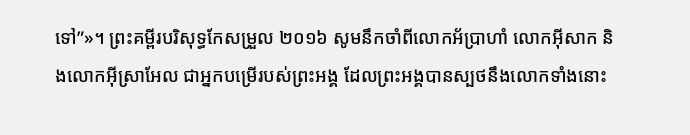ទៅ”»។ ព្រះគម្ពីរបរិសុទ្ធកែសម្រួល ២០១៦ សូមនឹកចាំពីលោកអ័ប្រាហាំ លោកអ៊ីសាក និងលោកអ៊ីស្រាអែល ជាអ្នកបម្រើរបស់ព្រះអង្គ ដែលព្រះអង្គបានស្បថនឹងលោកទាំងនោះ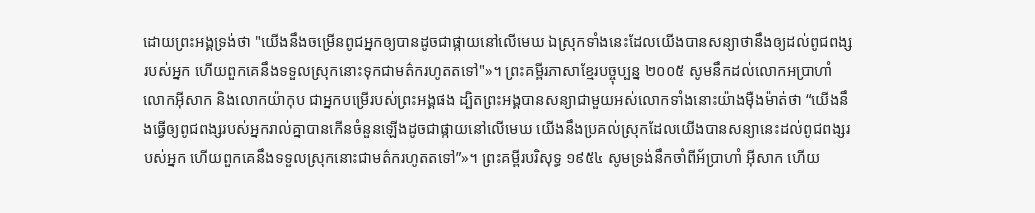ដោយព្រះអង្គទ្រង់ថា "យើងនឹងចម្រើនពូជអ្នកឲ្យបានដូចជាផ្កាយនៅលើមេឃ ឯស្រុកទាំងនេះដែលយើងបានសន្យាថានឹងឲ្យដល់ពូជពង្សរបស់អ្នក ហើយពួកគេនឹងទទួលស្រុកនោះទុកជាមត៌ករហូតតទៅ"»។ ព្រះគម្ពីរភាសាខ្មែរបច្ចុប្បន្ន ២០០៥ សូមនឹកដល់លោកអប្រាហាំ លោកអ៊ីសាក និងលោកយ៉ាកុប ជាអ្នកបម្រើរបស់ព្រះអង្គផង ដ្បិតព្រះអង្គបានសន្យាជាមួយអស់លោកទាំងនោះយ៉ាងម៉ឺងម៉ាត់ថា “យើងនឹងធ្វើឲ្យពូជពង្សរបស់អ្នករាល់គ្នាបានកើនចំនួនឡើងដូចជាផ្កាយនៅលើមេឃ យើងនឹងប្រគល់ស្រុកដែលយើងបានសន្យានេះដល់ពូជពង្សរបស់អ្នក ហើយពួកគេនឹងទទួលស្រុកនោះជាមត៌ករហូតតទៅ”»។ ព្រះគម្ពីរបរិសុទ្ធ ១៩៥៤ សូមទ្រង់នឹកចាំពីអ័ប្រាហាំ អ៊ីសាក ហើយ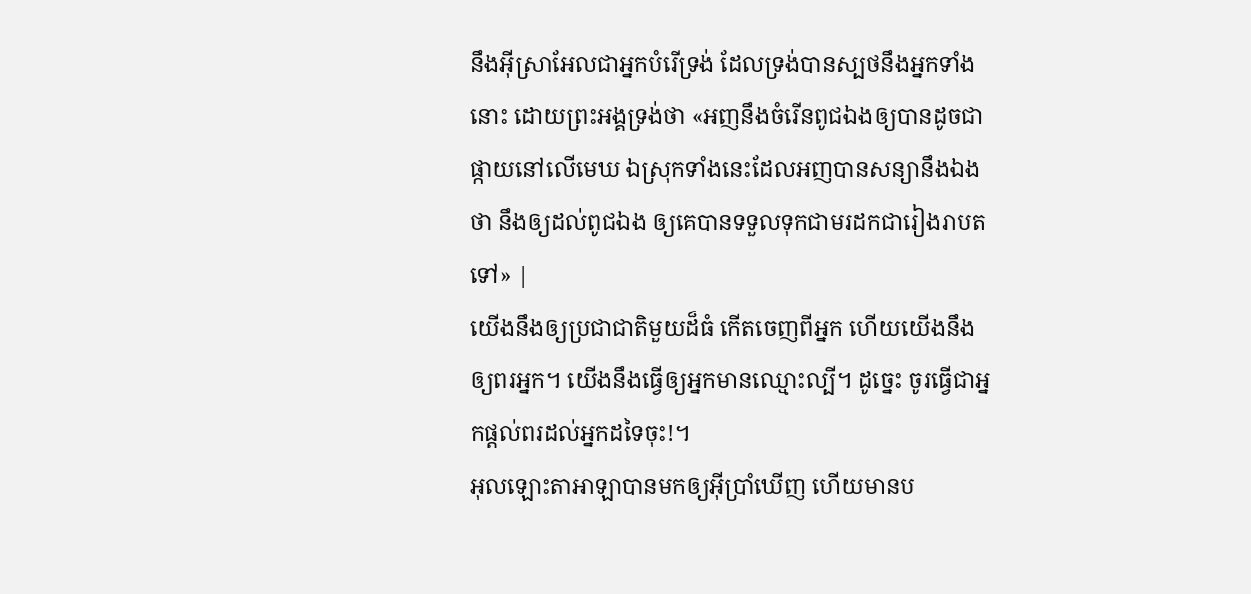នឹងអ៊ីស្រាអែលជាអ្នកបំរើទ្រង់ ដែលទ្រង់បានស្បថនឹងអ្នកទាំងនោះ ដោយព្រះអង្គទ្រង់ថា «អញនឹងចំរើនពូជឯងឲ្យបានដូចជាផ្កាយនៅលើមេឃ ឯស្រុកទាំងនេះដែលអញបានសន្យានឹងឯងថា នឹងឲ្យដល់ពូជឯង ឲ្យគេបានទទួលទុកជាមរដកជារៀងរាបតទៅ» |
យើងនឹងឲ្យប្រជាជាតិមួយដ៏ធំ កើតចេញពីអ្នក ហើយយើងនឹងឲ្យពរអ្នក។ យើងនឹងធ្វើឲ្យអ្នកមានឈ្មោះល្បី។ ដូច្នេះ ចូរធ្វើជាអ្នកផ្តល់ពរដល់អ្នកដទៃចុះ!។
អុលឡោះតាអាឡាបានមកឲ្យអ៊ីប្រាំឃើញ ហើយមានប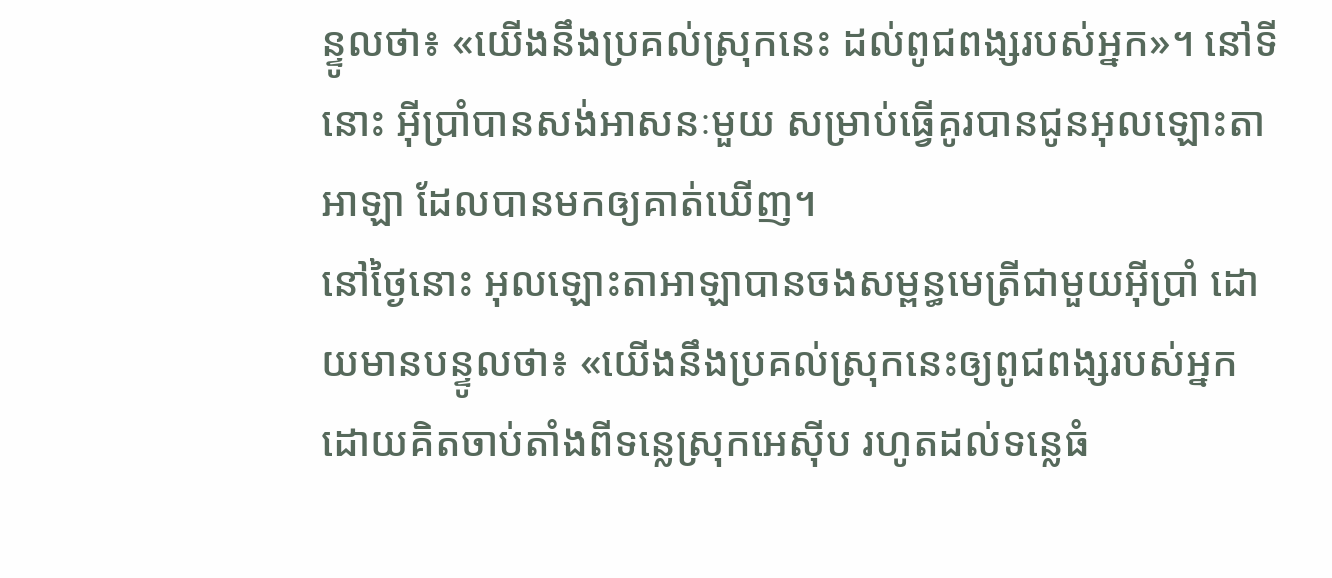ន្ទូលថា៖ «យើងនឹងប្រគល់ស្រុកនេះ ដល់ពូជពង្សរបស់អ្នក»។ នៅទីនោះ អ៊ីប្រាំបានសង់អាសនៈមួយ សម្រាប់ធ្វើគូរបានជូនអុលឡោះតាអាឡា ដែលបានមកឲ្យគាត់ឃើញ។
នៅថ្ងៃនោះ អុលឡោះតាអាឡាបានចងសម្ពន្ធមេត្រីជាមួយអ៊ីប្រាំ ដោយមានបន្ទូលថា៖ «យើងនឹងប្រគល់ស្រុកនេះឲ្យពូជពង្សរបស់អ្នក ដោយគិតចាប់តាំងពីទន្លេស្រុកអេស៊ីប រហូតដល់ទន្លេធំ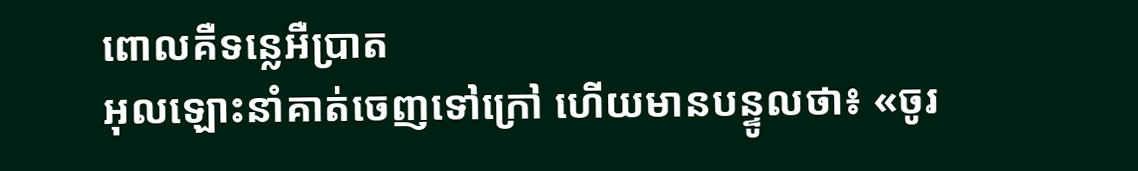ពោលគឺទន្លេអឺប្រាត
អុលឡោះនាំគាត់ចេញទៅក្រៅ ហើយមានបន្ទូលថា៖ «ចូរ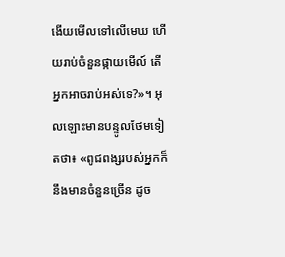ងើយមើលទៅលើមេឃ ហើយរាប់ចំនួនផ្កាយមើល៍ តើអ្នកអាចរាប់អស់ទេ?»។ អុលឡោះមានបន្ទូលថែមទៀតថា៖ «ពូជពង្សរបស់អ្នកក៏នឹងមានចំនួនច្រើន ដូច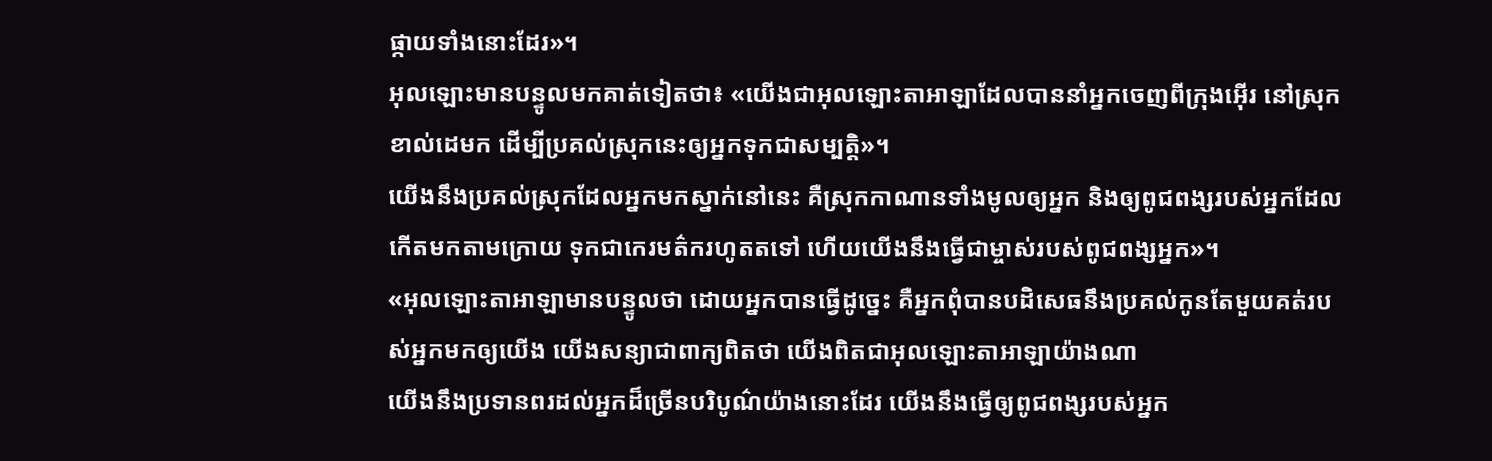ផ្កាយទាំងនោះដែរ»។
អុលឡោះមានបន្ទូលមកគាត់ទៀតថា៖ «យើងជាអុលឡោះតាអាឡាដែលបាននាំអ្នកចេញពីក្រុងអ៊ើរ នៅស្រុកខាល់ដេមក ដើម្បីប្រគល់ស្រុកនេះឲ្យអ្នកទុកជាសម្បត្តិ»។
យើងនឹងប្រគល់ស្រុកដែលអ្នកមកស្នាក់នៅនេះ គឺស្រុកកាណានទាំងមូលឲ្យអ្នក និងឲ្យពូជពង្សរបស់អ្នកដែលកើតមកតាមក្រោយ ទុកជាកេរមត៌ករហូតតទៅ ហើយយើងនឹងធ្វើជាម្ចាស់របស់ពូជពង្សអ្នក»។
«អុលឡោះតាអាឡាមានបន្ទូលថា ដោយអ្នកបានធ្វើដូច្នេះ គឺអ្នកពុំបានបដិសេធនឹងប្រគល់កូនតែមួយគត់របស់អ្នកមកឲ្យយើង យើងសន្យាជាពាក្យពិតថា យើងពិតជាអុលឡោះតាអាឡាយ៉ាងណា
យើងនឹងប្រទានពរដល់អ្នកដ៏ច្រើនបរិបូណ៌យ៉ាងនោះដែរ យើងនឹងធ្វើឲ្យពូជពង្សរបស់អ្នក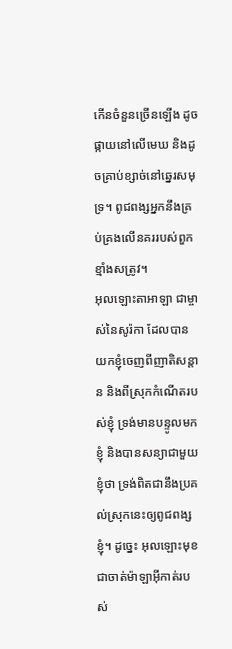កើនចំនួនច្រើនឡើង ដូចផ្កាយនៅលើមេឃ និងដូចគ្រាប់ខ្សាច់នៅឆ្នេរសមុទ្រ។ ពូជពង្សអ្នកនឹងគ្រប់គ្រងលើនគររបស់ពួកខ្មាំងសត្រូវ។
អុលឡោះតាអាឡា ជាម្ចាស់នៃសូរ៉កា ដែលបានយកខ្ញុំចេញពីញាតិសន្តាន និងពីស្រុកកំណើតរបស់ខ្ញុំ ទ្រង់មានបន្ទូលមកខ្ញុំ និងបានសន្យាជាមួយខ្ញុំថា ទ្រង់ពិតជានឹងប្រគល់ស្រុកនេះឲ្យពូជពង្សខ្ញុំ។ ដូច្នេះ អុលឡោះមុខជាចាត់ម៉ាឡាអ៊ីកាត់របស់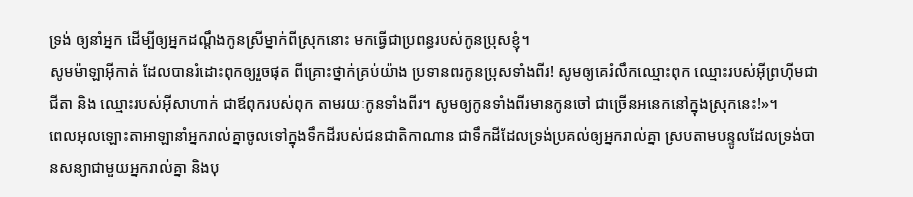ទ្រង់ ឲ្យនាំអ្នក ដើម្បីឲ្យអ្នកដណ្តឹងកូនស្រីម្នាក់ពីស្រុកនោះ មកធ្វើជាប្រពន្ធរបស់កូនប្រុសខ្ញុំ។
សូមម៉ាឡាអ៊ីកាត់ ដែលបានរំដោះពុកឲ្យរួចផុត ពីគ្រោះថ្នាក់គ្រប់យ៉ាង ប្រទានពរកូនប្រុសទាំងពីរ! សូមឲ្យគេរំលឹកឈ្មោះពុក ឈ្មោះរបស់អ៊ីព្រហ៊ីមជាជីតា និង ឈ្មោះរបស់អ៊ីសាហាក់ ជាឪពុករបស់ពុក តាមរយៈកូនទាំងពីរ។ សូមឲ្យកូនទាំងពីរមានកូនចៅ ជាច្រើនអនេកនៅក្នុងស្រុកនេះ!»។
ពេលអុលឡោះតាអាឡានាំអ្នករាល់គ្នាចូលទៅក្នុងទឹកដីរបស់ជនជាតិកាណាន ជាទឹកដីដែលទ្រង់ប្រគល់ឲ្យអ្នករាល់គ្នា ស្របតាមបន្ទូលដែលទ្រង់បានសន្យាជាមួយអ្នករាល់គ្នា និងបុ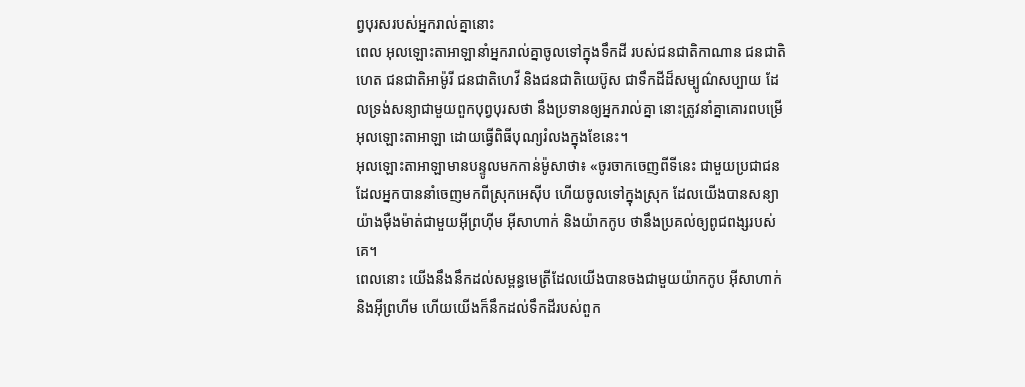ព្វបុរសរបស់អ្នករាល់គ្នានោះ
ពេល អុលឡោះតាអាឡានាំអ្នករាល់គ្នាចូលទៅក្នុងទឹកដី របស់ជនជាតិកាណាន ជនជាតិហេត ជនជាតិអាម៉ូរី ជនជាតិហេវី និងជនជាតិយេប៊ូស ជាទឹកដីដ៏សម្បូណ៌សប្បាយ ដែលទ្រង់សន្យាជាមួយពួកបុព្វបុរសថា នឹងប្រទានឲ្យអ្នករាល់គ្នា នោះត្រូវនាំគ្នាគោរពបម្រើអុលឡោះតាអាឡា ដោយធ្វើពិធីបុណ្យរំលងក្នុងខែនេះ។
អុលឡោះតាអាឡាមានបន្ទូលមកកាន់ម៉ូសាថា៖ «ចូរចាកចេញពីទីនេះ ជាមួយប្រជាជនដែលអ្នកបាននាំចេញមកពីស្រុកអេស៊ីប ហើយចូលទៅក្នុងស្រុក ដែលយើងបានសន្យាយ៉ាងម៉ឺងម៉ាត់ជាមួយអ៊ីព្រហ៊ីម អ៊ីសាហាក់ និងយ៉ាកកូប ថានឹងប្រគល់ឲ្យពូជពង្សរបស់គេ។
ពេលនោះ យើងនឹងនឹកដល់សម្ពន្ធមេត្រីដែលយើងបានចងជាមួយយ៉ាកកូប អ៊ីសាហាក់ និងអ៊ីព្រហីម ហើយយើងក៏នឹកដល់ទឹកដីរបស់ពួក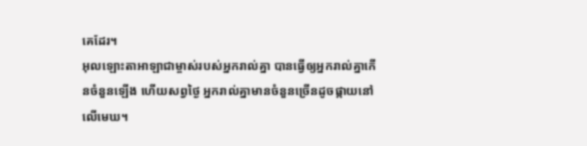គេដែរ។
អុលឡោះតាអាឡាជាម្ចាស់របស់អ្នករាល់គ្នា បានធ្វើឲ្យអ្នករាល់គ្នាកើនចំនួនឡើង ហើយសព្វថ្ងៃ អ្នករាល់គ្នាមានចំនួនច្រើនដូចផ្កាយនៅលើមេឃ។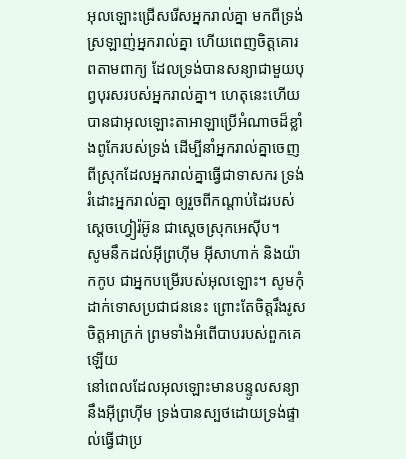អុលឡោះជ្រើសរើសអ្នករាល់គ្នា មកពីទ្រង់ស្រឡាញ់អ្នករាល់គ្នា ហើយពេញចិត្តគោរពតាមពាក្យ ដែលទ្រង់បានសន្យាជាមួយបុព្វបុរសរបស់អ្នករាល់គ្នា។ ហេតុនេះហើយបានជាអុលឡោះតាអាឡាប្រើអំណាចដ៏ខ្លាំងពូកែរបស់ទ្រង់ ដើម្បីនាំអ្នករាល់គ្នាចេញពីស្រុកដែលអ្នករាល់គ្នាធ្វើជាទាសករ ទ្រង់រំដោះអ្នករាល់គ្នា ឲ្យរួចពីកណ្តាប់ដៃរបស់ស្តេចហ្វៀរ៉អ៊ូន ជាស្តេចស្រុកអេស៊ីប។
សូមនឹកដល់អ៊ីព្រហ៊ីម អ៊ីសាហាក់ និងយ៉ាកកូប ជាអ្នកបម្រើរបស់អុលឡោះ។ សូមកុំដាក់ទោសប្រជាជននេះ ព្រោះតែចិត្តរឹងរូស ចិត្តអាក្រក់ ព្រមទាំងអំពើបាបរបស់ពួកគេឡើយ
នៅពេលដែលអុលឡោះមានបន្ទូលសន្យានឹងអ៊ីព្រហ៊ីម ទ្រង់បានស្បថដោយទ្រង់ផ្ទាល់ធ្វើជាប្រ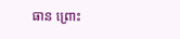ធាន ព្រោះ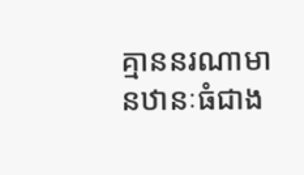គ្មាននរណាមានឋានៈធំជាង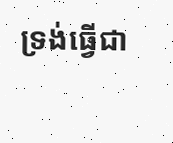ទ្រង់ធ្វើជា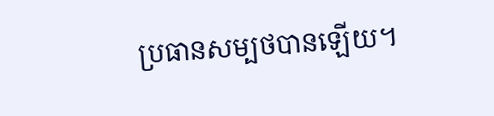ប្រធានសម្បថបានឡើយ។